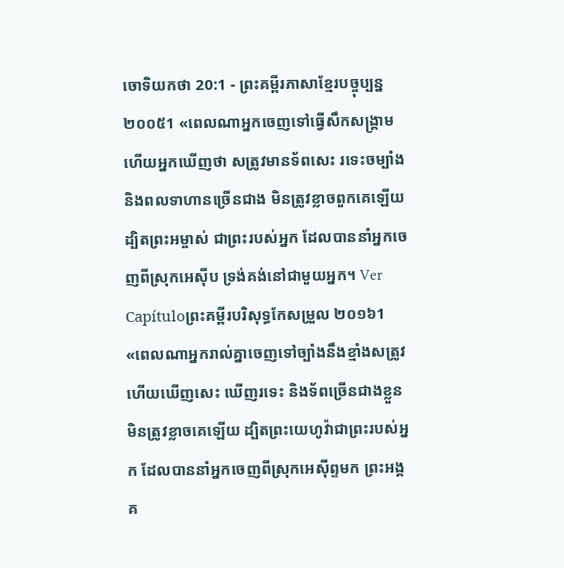ចោទិយកថា 20:1 - ព្រះគម្ពីរភាសាខ្មែរបច្ចុប្បន្ន ២០០៥1 «ពេលណាអ្នកចេញទៅធ្វើសឹកសង្គ្រាម ហើយអ្នកឃើញថា សត្រូវមានទ័ពសេះ រទេះចម្បាំង និងពលទាហានច្រើនជាង មិនត្រូវខ្លាចពួកគេឡើយ ដ្បិតព្រះអម្ចាស់ ជាព្រះរបស់អ្នក ដែលបាននាំអ្នកចេញពីស្រុកអេស៊ីប ទ្រង់គង់នៅជាមួយអ្នក។ Ver Capítuloព្រះគម្ពីរបរិសុទ្ធកែសម្រួល ២០១៦1 «ពេលណាអ្នករាល់គ្នាចេញទៅច្បាំងនឹងខ្មាំងសត្រូវ ហើយឃើញសេះ ឃើញរទេះ និងទ័ពច្រើនជាងខ្លួន មិនត្រូវខ្លាចគេឡើយ ដ្បិតព្រះយេហូវ៉ាជាព្រះរបស់អ្នក ដែលបាននាំអ្នកចេញពីស្រុកអេស៊ីព្ទមក ព្រះអង្គគ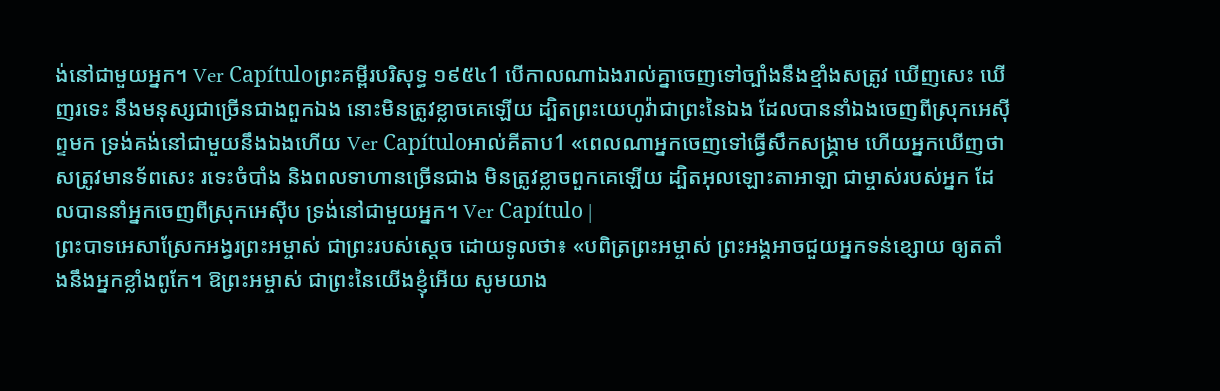ង់នៅជាមួយអ្នក។ Ver Capítuloព្រះគម្ពីរបរិសុទ្ធ ១៩៥៤1 បើកាលណាឯងរាល់គ្នាចេញទៅច្បាំងនឹងខ្មាំងសត្រូវ ឃើញសេះ ឃើញរទេះ នឹងមនុស្សជាច្រើនជាងពួកឯង នោះមិនត្រូវខ្លាចគេឡើយ ដ្បិតព្រះយេហូវ៉ាជាព្រះនៃឯង ដែលបាននាំឯងចេញពីស្រុកអេស៊ីព្ទមក ទ្រង់គង់នៅជាមួយនឹងឯងហើយ Ver Capítuloអាល់គីតាប1 «ពេលណាអ្នកចេញទៅធ្វើសឹកសង្គ្រាម ហើយអ្នកឃើញថា សត្រូវមានទ័ពសេះ រទេះចំបាំង និងពលទាហានច្រើនជាង មិនត្រូវខ្លាចពួកគេឡើយ ដ្បិតអុលឡោះតាអាឡា ជាម្ចាស់របស់អ្នក ដែលបាននាំអ្នកចេញពីស្រុកអេស៊ីប ទ្រង់នៅជាមួយអ្នក។ Ver Capítulo |
ព្រះបាទអេសាស្រែកអង្វរព្រះអម្ចាស់ ជាព្រះរបស់ស្ដេច ដោយទូលថា៖ «បពិត្រព្រះអម្ចាស់ ព្រះអង្គអាចជួយអ្នកទន់ខ្សោយ ឲ្យតតាំងនឹងអ្នកខ្លាំងពូកែ។ ឱព្រះអម្ចាស់ ជាព្រះនៃយើងខ្ញុំអើយ សូមយាង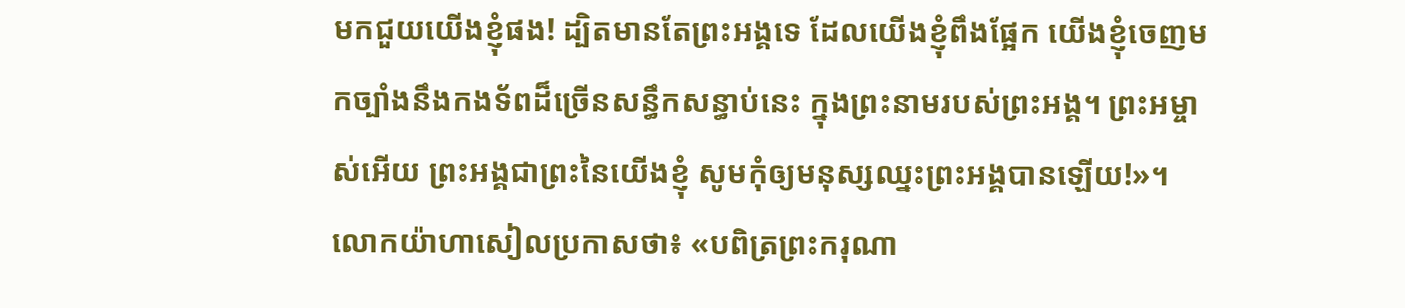មកជួយយើងខ្ញុំផង! ដ្បិតមានតែព្រះអង្គទេ ដែលយើងខ្ញុំពឹងផ្អែក យើងខ្ញុំចេញមកច្បាំងនឹងកងទ័ពដ៏ច្រើនសន្ធឹកសន្ធាប់នេះ ក្នុងព្រះនាមរបស់ព្រះអង្គ។ ព្រះអម្ចាស់អើយ ព្រះអង្គជាព្រះនៃយើងខ្ញុំ សូមកុំឲ្យមនុស្សឈ្នះព្រះអង្គបានឡើយ!»។
លោកយ៉ាហាសៀលប្រកាសថា៖ «បពិត្រព្រះករុណា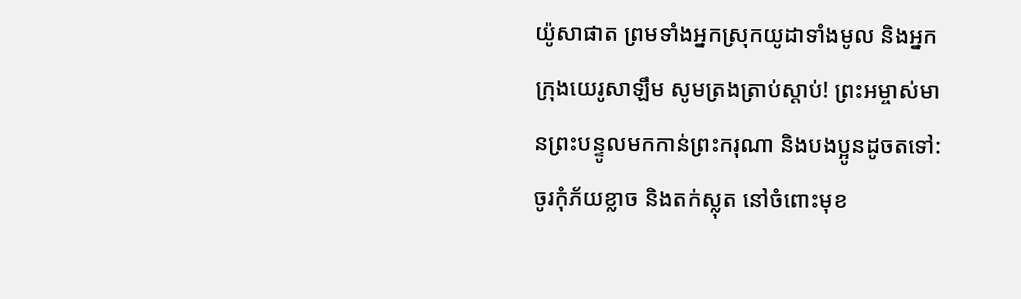យ៉ូសាផាត ព្រមទាំងអ្នកស្រុកយូដាទាំងមូល និងអ្នកក្រុងយេរូសាឡឹម សូមត្រងត្រាប់ស្ដាប់! ព្រះអម្ចាស់មានព្រះបន្ទូលមកកាន់ព្រះករុណា និងបងប្អូនដូចតទៅ: ចូរកុំភ័យខ្លាច និងតក់ស្លុត នៅចំពោះមុខ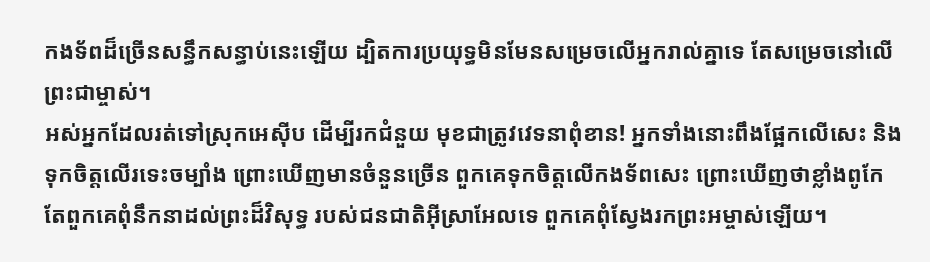កងទ័ពដ៏ច្រើនសន្ធឹកសន្ធាប់នេះឡើយ ដ្បិតការប្រយុទ្ធមិនមែនសម្រេចលើអ្នករាល់គ្នាទេ តែសម្រេចនៅលើព្រះជាម្ចាស់។
អស់អ្នកដែលរត់ទៅស្រុកអេស៊ីប ដើម្បីរកជំនួយ មុខជាត្រូវវេទនាពុំខាន! អ្នកទាំងនោះពឹងផ្អែកលើសេះ និងទុកចិត្តលើរទេះចម្បាំង ព្រោះឃើញមានចំនួនច្រើន ពួកគេទុកចិត្តលើកងទ័ពសេះ ព្រោះឃើញថាខ្លាំងពូកែ តែពួកគេពុំនឹកនាដល់ព្រះដ៏វិសុទ្ធ របស់ជនជាតិអ៊ីស្រាអែលទេ ពួកគេពុំស្វែងរកព្រះអម្ចាស់ឡើយ។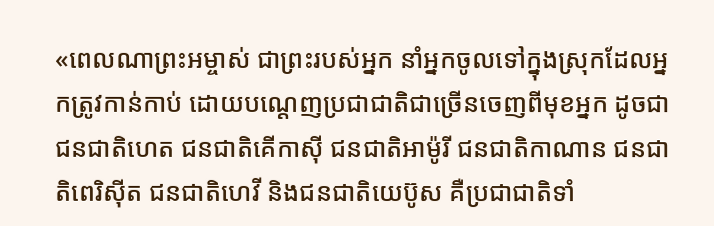«ពេលណាព្រះអម្ចាស់ ជាព្រះរបស់អ្នក នាំអ្នកចូលទៅក្នុងស្រុកដែលអ្នកត្រូវកាន់កាប់ ដោយបណ្ដេញប្រជាជាតិជាច្រើនចេញពីមុខអ្នក ដូចជាជនជាតិហេត ជនជាតិគើកាស៊ី ជនជាតិអាម៉ូរី ជនជាតិកាណាន ជនជាតិពេរិស៊ីត ជនជាតិហេវី និងជនជាតិយេប៊ូស គឺប្រជាជាតិទាំ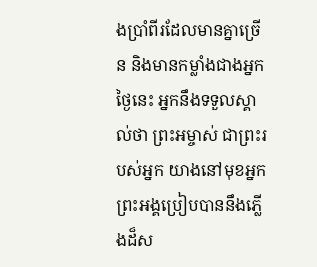ងប្រាំពីរដែលមានគ្នាច្រើន និងមានកម្លាំងជាងអ្នក
ថ្ងៃនេះ អ្នកនឹងទទួលស្គាល់ថា ព្រះអម្ចាស់ ជាព្រះរបស់អ្នក យាងនៅមុខអ្នក ព្រះអង្គប្រៀបបាននឹងភ្លើងដ៏ស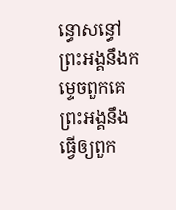ន្ធោសន្ធៅ ព្រះអង្គនឹងកម្ទេចពួកគេ ព្រះអង្គនឹងធ្វើឲ្យពួក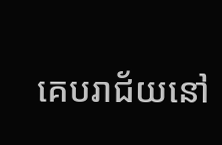គេបរាជ័យនៅ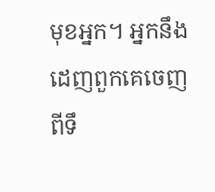មុខអ្នក។ អ្នកនឹងដេញពួកគេចេញពីទឹ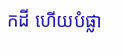កដី ហើយបំផ្លា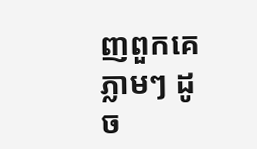ញពួកគេភ្លាមៗ ដូច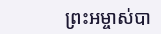ព្រះអម្ចាស់បា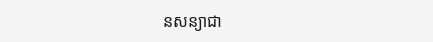នសន្យាជា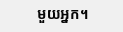មួយអ្នក។